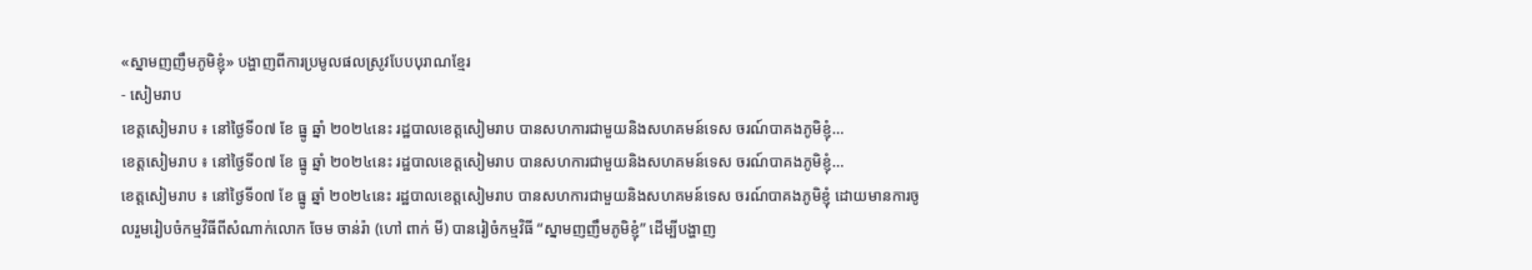«ស្នាមញញឹមភូមិខ្ញុំ» បង្ហាញពីការប្រមូលផលស្រូវបែបបុរាណខ្មែរ
- សៀមរាប
ខេត្តសៀមរាប ៖ នៅថ្ងៃទី០៧ ខែ ធ្នូ ឆ្នាំ ២០២៤នេះ រដ្ឋបាលខេត្តសៀមរាប បានសហការជាមួយនិងសហគមន៍ទេស ចរណ៍បាគងភូមិខ្ញុំ…
ខេត្តសៀមរាប ៖ នៅថ្ងៃទី០៧ ខែ ធ្នូ ឆ្នាំ ២០២៤នេះ រដ្ឋបាលខេត្តសៀមរាប បានសហការជាមួយនិងសហគមន៍ទេស ចរណ៍បាគងភូមិខ្ញុំ…
ខេត្តសៀមរាប ៖ នៅថ្ងៃទី០៧ ខែ ធ្នូ ឆ្នាំ ២០២៤នេះ រដ្ឋបាលខេត្តសៀមរាប បានសហការជាមួយនិងសហគមន៍ទេស ចរណ៍បាគងភូមិខ្ញុំ ដោយមានការចូលរួមរៀបចំកម្មវិធីពីសំណាក់លោក ចែម ចាន់រ៉ា (ហៅ ពាក់ មី) បានរៀចំកម្មវិធី “ស្នាមញញឹមភូមិខ្ញុំ” ដើម្បីបង្ហាញ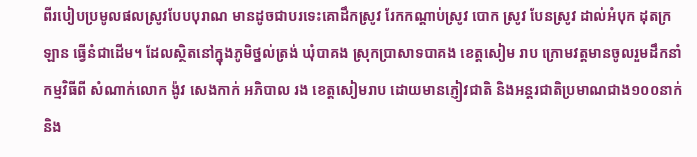ពីរបៀបប្រមូលផលស្រូវបែបបុរាណ មានដូចជាបរទេះគោដឹកស្រូវ រែកកណ្តាប់ស្រូវ បោក ស្រូវ បែនស្រូវ ដាល់អំបុក ដុតក្រឡាន ធ្វើនំជាដើម។ ដែលស្ថិតនៅក្នុងភូមិថ្នល់ត្រង់ ឃុំបាគង ស្រុកប្រាសាទបាគង ខេត្តសៀម រាប ក្រោមវត្តមានចូលរួមដឹកនាំកម្មវិធីពី សំណាក់លោក ង៉ូវ សេងកាក់ អភិបាល រង ខេត្តសៀមរាប ដោយមានភ្ញៀវជាតិ និងអន្តរជាតិប្រមាណជាង១០០នាក់និង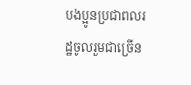បងប្អូនប្រជាពលរដ្ឋចូលរួមជាច្រើន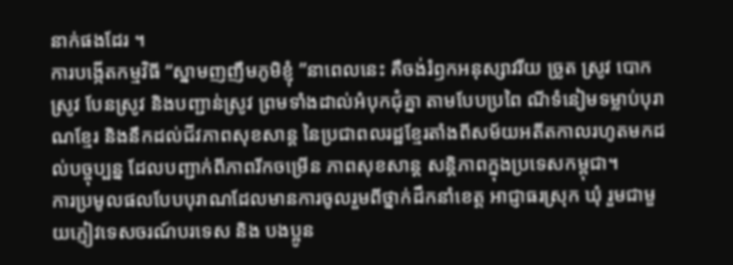នាក់ផងដែរ ។
ការបង្កើតកម្មវិធី “ស្នាមញញឹមភូមិខ្ញុំ ”នាពេលនេះ គឺចង់រំឭកអនុស្សាវរីយ ច្រូត ស្រូវ បោកស្រូវ បែនស្រូវ និងបញ្ជាន់ស្រូវ ព្រមទាំងដាល់អំបុកជុំគ្នា តាមបែបប្រពៃ ណីទំនៀមទម្លាប់បុរាណខ្មែរ និងនឹកដល់ជីវភាពសុខសាន្ត នៃប្រជាពលរដ្ឋខ្មែរតាំងពីសម័យអតីតកាលរហូតមកដល់បច្ចុប្បន្ន ដែលបញ្ជាក់ពីភាពរីកចម្រើន ភាពសុខសាន្ត សន្តិភាពក្នុងប្រទេសកម្ពុជា។
ការប្រមូលផលបែបបុរាណដែលមានការចូលរួមពីថ្នាក់ដឹកនាំខេត្ត អាជ្ញាធរស្រុក ឃុំ រួមជាមួយភ្ញៀវទេសចរណ៍បរទេស និង បងប្អូន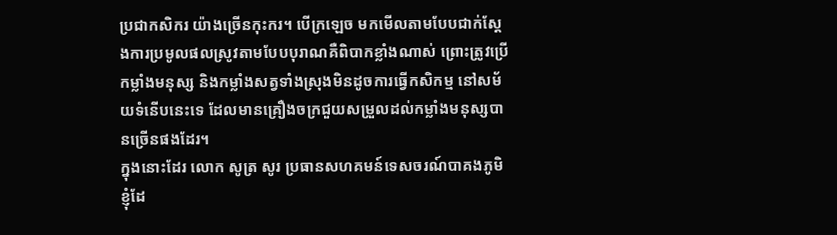ប្រជាកសិករ យ៉ាងច្រើនកុះករ។ បើក្រឡេច មកមើលតាមបែបជាក់ស្ដែងការប្រមូលផលស្រូវតាមបែបបុរាណគឺពិបាកខ្លាំងណាស់ ព្រោះត្រូវប្រើកម្លាំងមនុស្ស និងកម្លាំងសត្វទាំងស្រុងមិនដូចការធ្វើកសិកម្ម នៅសម័យទំនើបនេះទេ ដែលមានគ្រឿងចក្រជួយសម្រួលដល់កម្លាំងមនុស្សបានច្រើនផងដែរ។
ក្នុងនោះដែរ លោក សូត្រ សូរ ប្រធានសហគមន៍ទេសចរណ៍បាគងភូមិខ្ញុំដែ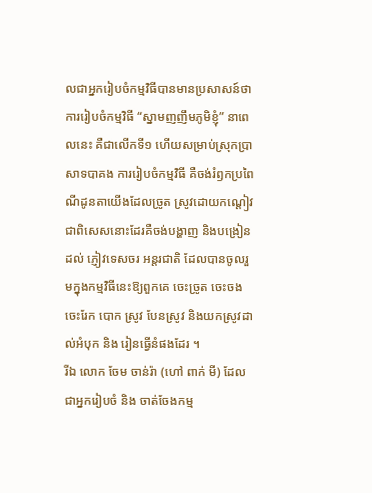លជាអ្នករៀបចំកម្មវិធីបានមានប្រសាសន៍ថាការរៀបចំកម្មវិធី “ស្នាមញញឹមភូមិខ្ញុំ” នាពេលនេះ គឺជាលើកទី១ ហើយសម្រាប់ស្រុកប្រាសាទបាគង ការរៀបចំកម្មវិធី គឺចង់រំឭកប្រពៃណីដូនតាយើងដែលច្រូត ស្រូវដោយកណ្តៀវ ជាពិសេសនោះដែរគឺចង់បង្ហាញ និងបង្រៀនដល់ ភ្ញៀវទេសចរ អន្តរជាតិ ដែលបានចូលរួមក្នុងកម្មវិធីនេះឱ្យពួកគេ ចេះច្រូត ចេះចង ចេះរែក បោក ស្រូវ បែនស្រូវ និងយកស្រូវដាល់អំបុក និង រៀនធ្វើនំផងដែរ ។
រីឯ លោក ចែម ចាន់រ៉ា (ហៅ ពាក់ មី) ដែលជាអ្នករៀបចំ និង ចាត់ចែងកម្ម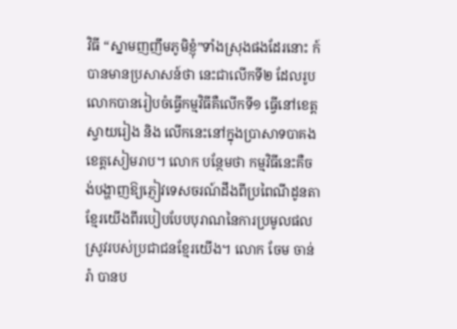វិធី “ស្នាមញញឹមភូមិខ្ញុំ”ទាំងស្រុងផងដែរនោះ ក៍បានមានប្រសាសន៍ថា នេះជាលើកទី២ ដែលរូបលោកបានរៀបចំធ្វើកម្មវិធីគឺលើកទី១ ធ្វើនៅខេត្តស្វាយរៀង និង លើកនេះនៅក្នុងប្រាសាទបាគង ខេត្តសៀមរាប។ លោក បន្ថែមថា កម្មវិធីនេះគឺចង់បង្ហាញឱ្យភ្ញៀវទេសចរណ៍ដឹងពីប្រពៃណីដូនតាខ្មែរយើងពីរបៀបបែបបុរាណនៃការប្រមូលផលស្រូវរបស់ប្រជាជនខ្មែរយើង។ លោក ចែម ចាន់រ៉ា បានប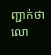ញ្ជាក់ថា លោ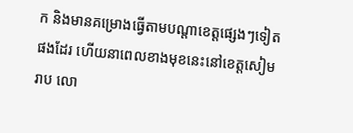ក និងមានគម្រោងធ្វើតាមបណ្តាខេត្តផ្សេងៗទៀតផងដែរ ហើយនាពេលខាងមុខនេះនៅខេត្តសៀម រាប លោ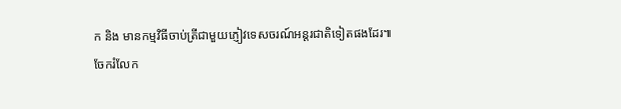ក និង មានកម្មវិធីចាប់ត្រីជាមួយភ្ញៀវទេសចរណ៍អន្តរជាតិទៀតផងដែរ៕
ចែករំលែក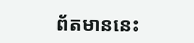ព័តមាននេះ